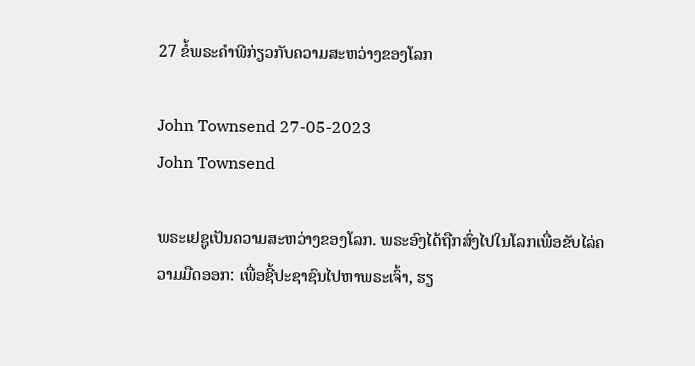27 ຂໍ້ພຣະຄໍາພີກ່ຽວກັບຄວາມສະຫວ່າງຂອງໂລກ

John Townsend 27-05-2023
John Townsend

ພຣະເຢຊູເປັນຄວາມສະຫວ່າງຂອງໂລກ. ພຣະອົງໄດ້ຖືກສົ່ງໄປໃນໂລກເພື່ອຂັບໄລ່ຄວາມມືດອອກ: ເພື່ອຊີ້ປະຊາຊົນໄປຫາພຣະເຈົ້າ, ຮຽ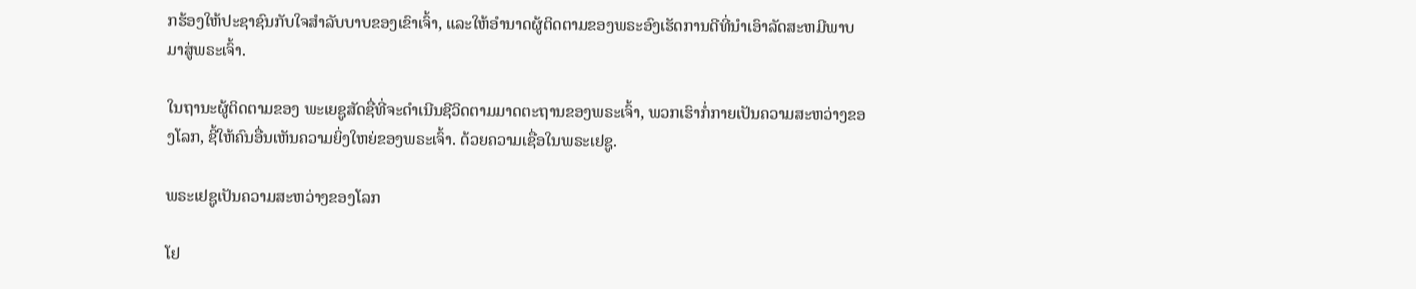ກຮ້ອງໃຫ້ປະຊາຊົນກັບໃຈສໍາລັບບາບຂອງເຂົາເຈົ້າ, ແລະໃຫ້ອໍານາດຜູ້ຕິດຕາມຂອງພຣະອົງເຮັດການດີທີ່ນໍາເອົາລັດສະຫມີພາບມາສູ່ພຣະເຈົ້າ.

ໃນຖານະຜູ້ຕິດຕາມຂອງ ພະເຍຊູສັດຊື່ທີ່ຈະດໍາເນີນຊີວິດຕາມມາດຕະຖານຂອງພຣະເຈົ້າ, ພວກເຮົາກໍ່ກາຍເປັນຄວາມສະຫວ່າງຂອງໂລກ, ຊີ້ໃຫ້ຄົນອື່ນເຫັນຄວາມຍິ່ງໃຫຍ່ຂອງພຣະເຈົ້າ. ດ້ວຍຄວາມເຊື່ອໃນພຣະເຢຊູ.

ພຣະເຢຊູເປັນຄວາມສະຫວ່າງຂອງໂລກ

ໂຢ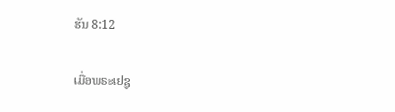ຮັນ 8:12

ເມື່ອພຣະເຢຊູ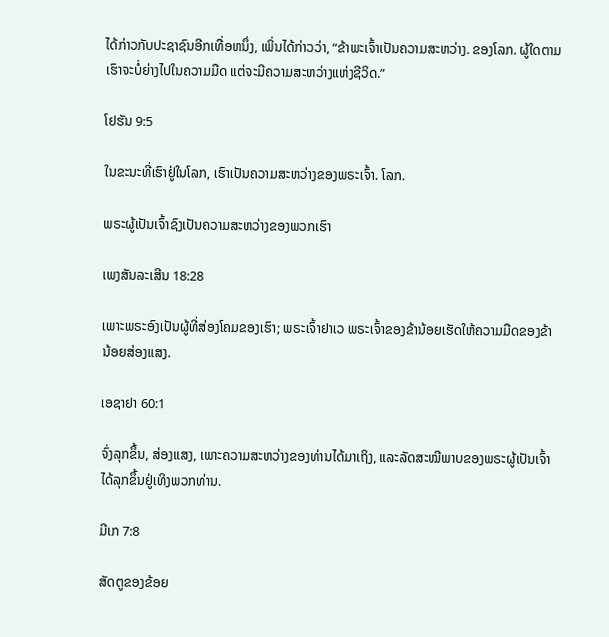ໄດ້ກ່າວກັບປະຊາຊົນອີກເທື່ອຫນຶ່ງ, ເພິ່ນໄດ້ກ່າວວ່າ, “ຂ້າພະເຈົ້າເປັນຄວາມສະຫວ່າງ. ຂອງໂລກ. ຜູ້ໃດຕາມເຮົາຈະບໍ່ຍ່າງໄປໃນຄວາມມືດ ແຕ່ຈະມີຄວາມສະຫວ່າງແຫ່ງຊີວິດ.”

ໂຢຮັນ 9:5

ໃນຂະນະທີ່ເຮົາຢູ່ໃນໂລກ, ເຮົາເປັນຄວາມສະຫວ່າງຂອງພຣະເຈົ້າ. ໂລກ.

ພຣະຜູ້ເປັນເຈົ້າຊົງເປັນຄວາມສະຫວ່າງຂອງພວກເຮົາ

ເພງສັນລະເສີນ 18:28

ເພາະພຣະອົງເປັນຜູ້ທີ່ສ່ອງໂຄມຂອງເຮົາ; ພຣະເຈົ້າຢາເວ ພຣະເຈົ້າຂອງຂ້ານ້ອຍເຮັດໃຫ້ຄວາມມືດຂອງຂ້ານ້ອຍສ່ອງແສງ.

ເອຊາຢາ 60:1

ຈົ່ງລຸກຂຶ້ນ, ສ່ອງແສງ, ເພາະຄວາມສະຫວ່າງຂອງທ່ານໄດ້ມາເຖິງ, ແລະລັດສະໝີພາບຂອງພຣະຜູ້ເປັນເຈົ້າໄດ້ລຸກຂຶ້ນຢູ່ເທິງພວກທ່ານ.

ມີເກ 7:8

ສັດຕູຂອງຂ້ອຍ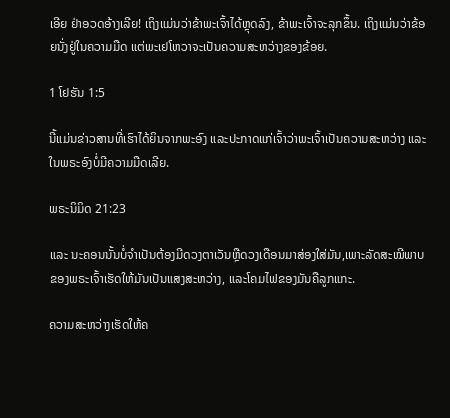ເອີຍ ຢ່າອວດອ້າງເລີຍ! ເຖິງແມ່ນວ່າຂ້າພະເຈົ້າໄດ້ຫຼຸດລົງ, ຂ້າພະເຈົ້າຈະລຸກຂຶ້ນ. ເຖິງແມ່ນວ່າຂ້ອຍນັ່ງຢູ່ໃນຄວາມມືດ ແຕ່ພະເຢໂຫວາຈະເປັນຄວາມສະຫວ່າງຂອງຂ້ອຍ.

1 ໂຢຮັນ 1:5

ນີ້ແມ່ນຂ່າວສານທີ່ເຮົາໄດ້ຍິນຈາກພະອົງ ແລະປະກາດແກ່ເຈົ້າວ່າພະເຈົ້າເປັນຄວາມສະຫວ່າງ ແລະ ໃນພຣະອົງບໍ່ມີຄວາມມືດເລີຍ.

ພຣະນິມິດ 21:23

ແລະ ນະຄອນນັ້ນບໍ່ຈຳເປັນຕ້ອງມີດວງຕາເວັນຫຼືດວງເດືອນມາສ່ອງໃສ່ມັນ,ເພາະລັດສະໝີພາບຂອງພຣະເຈົ້າເຮັດໃຫ້ມັນເປັນແສງສະຫວ່າງ, ແລະໂຄມໄຟຂອງມັນຄືລູກແກະ.

ຄວາມສະຫວ່າງເຮັດໃຫ້ຄ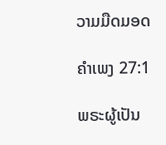ວາມມືດມອດ

ຄຳເພງ 27:1

ພຣະຜູ້ເປັນ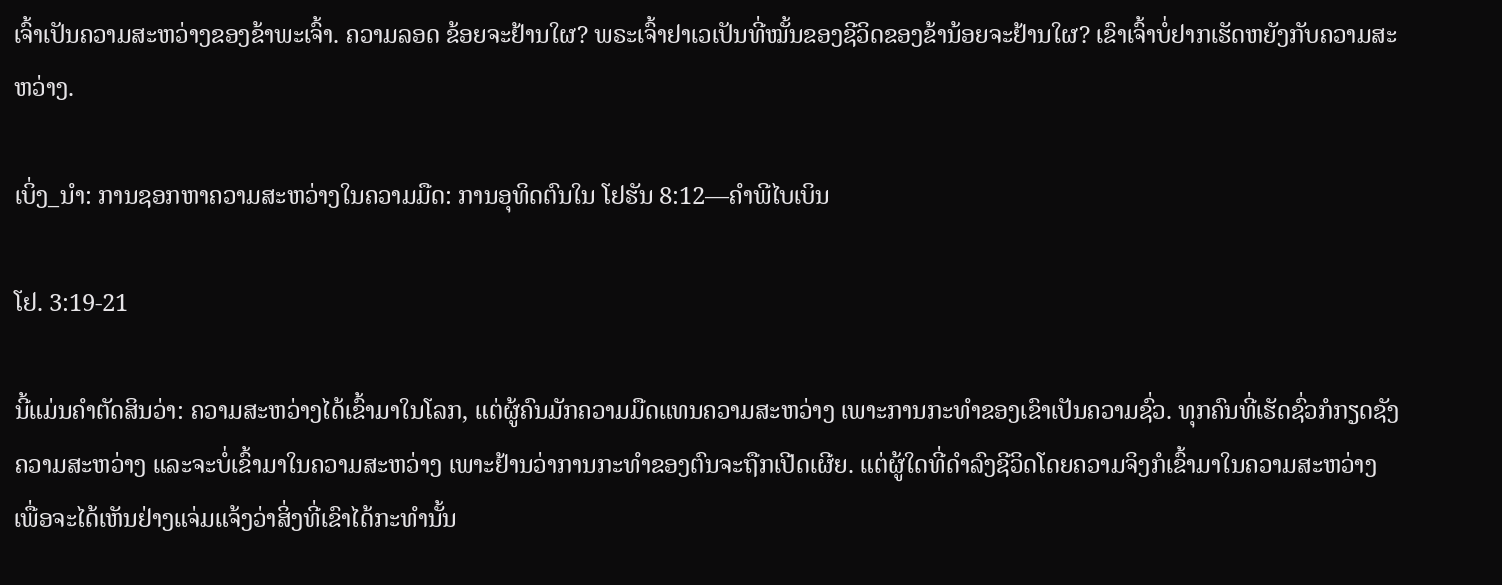ເຈົ້າເປັນຄວາມສະຫວ່າງຂອງຂ້າພະເຈົ້າ. ຄວາມລອດ ຂ້ອຍຈະຢ້ານໃຜ? ພຣະເຈົ້າຢາເວເປັນທີ່ໝັ້ນຂອງຊີວິດຂອງຂ້ານ້ອຍຈະຢ້ານໃຜ? ເຂົາເຈົ້າບໍ່ຢາກເຮັດຫຍັງກັບຄວາມສະຫວ່າງ.

ເບິ່ງ_ນຳ: ການຊອກຫາຄວາມສະຫວ່າງໃນຄວາມມືດ: ການອຸທິດຕົນໃນ ໂຢຮັນ 8:12—ຄຳພີໄບເບິນ

ໂຢ. 3:19-21

ນີ້ແມ່ນຄຳຕັດສິນວ່າ: ຄວາມສະຫວ່າງໄດ້ເຂົ້າມາໃນໂລກ, ແຕ່ຜູ້ຄົນມັກຄວາມມືດແທນຄວາມສະຫວ່າງ ເພາະການກະທຳຂອງເຂົາເປັນຄວາມຊົ່ວ. ທຸກຄົນທີ່ເຮັດຊົ່ວກໍກຽດຊັງຄວາມສະຫວ່າງ ແລະຈະບໍ່ເຂົ້າມາໃນຄວາມສະຫວ່າງ ເພາະຢ້ານວ່າການກະທຳຂອງຕົນຈະຖືກເປີດເຜີຍ. ແຕ່ຜູ້ໃດທີ່ດຳລົງຊີວິດໂດຍຄວາມຈິງກໍເຂົ້າມາໃນຄວາມສະຫວ່າງ ເພື່ອຈະໄດ້ເຫັນຢ່າງແຈ່ມແຈ້ງວ່າສິ່ງທີ່ເຂົາໄດ້ກະທຳນັ້ນ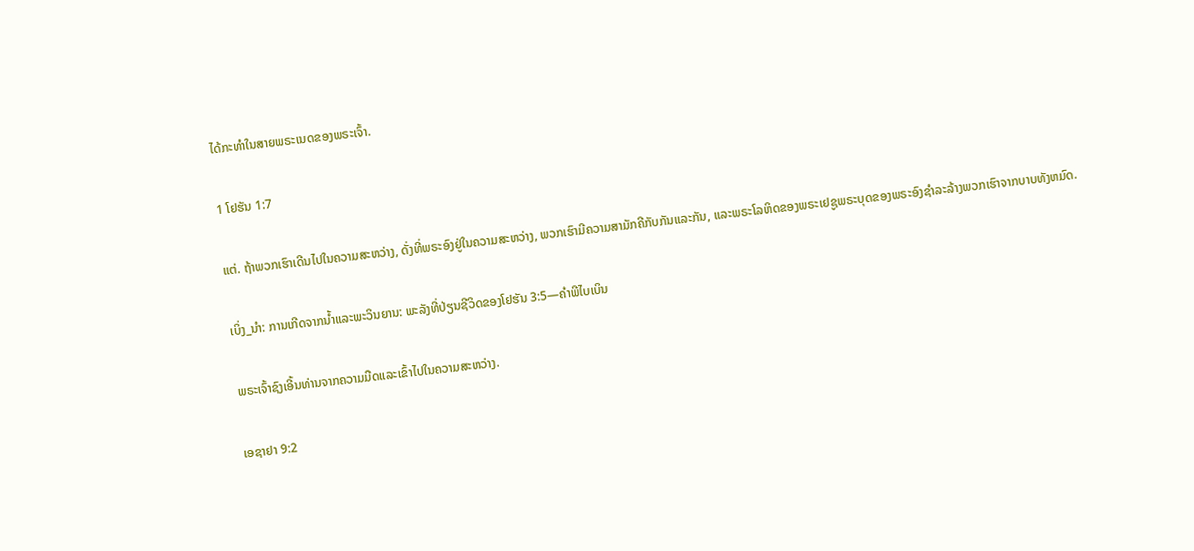ໄດ້ກະທຳໃນສາຍພຣະເນດຂອງພຣະເຈົ້າ.

1 ໂຢຮັນ 1:7

ແຕ່. ຖ້າພວກເຮົາເດີນໄປໃນຄວາມສະຫວ່າງ, ດັ່ງທີ່ພຣະອົງຢູ່ໃນຄວາມສະຫວ່າງ, ພວກເຮົາມີຄວາມສາມັກຄີກັບກັນແລະກັນ, ແລະພຣະໂລຫິດຂອງພຣະເຢຊູພຣະບຸດຂອງພຣະອົງຊໍາລະລ້າງພວກເຮົາຈາກບາບທັງຫມົດ.

ເບິ່ງ_ນຳ: ການເກີດຈາກນໍ້າແລະພະວິນຍານ: ພະລັງທີ່ປ່ຽນຊີວິດຂອງໂຢຮັນ 3:5—ຄຳພີໄບເບິນ

ພຣະເຈົ້າຊົງເອີ້ນທ່ານຈາກຄວາມມືດແລະເຂົ້າໄປໃນຄວາມສະຫວ່າງ.

ເອຊາຢາ 9:2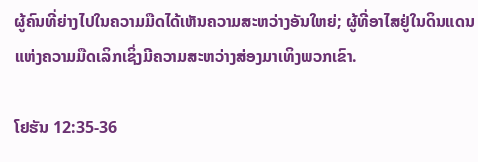ຜູ້ຄົນທີ່ຍ່າງໄປໃນຄວາມມືດໄດ້ເຫັນຄວາມສະຫວ່າງອັນໃຫຍ່; ຜູ້ທີ່ອາໄສຢູ່ໃນດິນແດນແຫ່ງຄວາມມືດເລິກເຊິ່ງມີຄວາມສະຫວ່າງສ່ອງມາເທິງພວກເຂົາ.

ໂຢຮັນ 12:35-36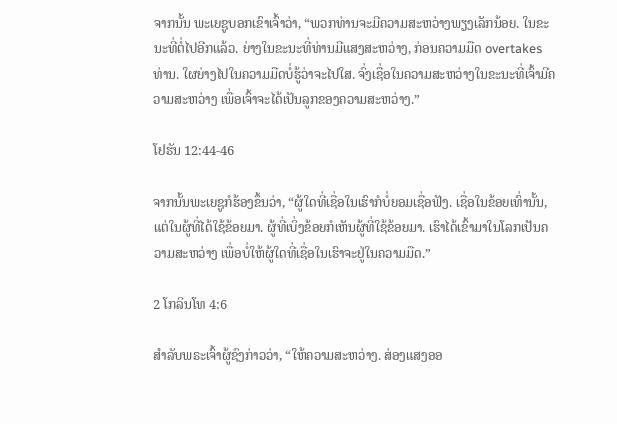ຈາກນັ້ນ ພະເຍຊູບອກເຂົາເຈົ້າວ່າ, “ພວກທ່ານຈະມີຄວາມສະຫວ່າງພຽງເລັກນ້ອຍ. ໃນຂະນະທີ່ຕໍ່ໄປອີກແລ້ວ. ຍ່າງໃນຂະນະທີ່ທ່ານມີແສງສະຫວ່າງ, ກ່ອນຄວາມມືດ overtakes ທ່ານ. ໃຜຍ່າງໄປໃນຄວາມມືດບໍ່ຮູ້ວ່າຈະໄປໃສ. ຈົ່ງເຊື່ອໃນຄວາມສະຫວ່າງໃນຂະນະທີ່ເຈົ້າມີຄວາມສະຫວ່າງ ເພື່ອເຈົ້າຈະໄດ້ເປັນລູກຂອງຄວາມສະຫວ່າງ.”

ໂຢຮັນ 12:44-46

ຈາກນັ້ນພະເຍຊູກໍຮ້ອງຂຶ້ນວ່າ, “ຜູ້ໃດທີ່ເຊື່ອໃນເຮົາກໍບໍ່ຍອມເຊື່ອຟັງ. ເຊື່ອໃນຂ້ອຍເທົ່ານັ້ນ, ແຕ່ໃນຜູ້ທີ່ໄດ້ໃຊ້ຂ້ອຍມາ. ຜູ້ທີ່ເບິ່ງຂ້ອຍກໍເຫັນຜູ້ທີ່ໃຊ້ຂ້ອຍມາ. ເຮົາໄດ້ເຂົ້າມາໃນໂລກເປັນຄວາມສະຫວ່າງ ເພື່ອບໍ່ໃຫ້ຜູ້ໃດທີ່ເຊື່ອໃນເຮົາຈະຢູ່ໃນຄວາມມືດ.”

2 ໂກລິນໂທ 4:6

ສຳລັບພຣະເຈົ້າຜູ້ຊົງກ່າວວ່າ, “ໃຫ້ຄວາມສະຫວ່າງ. ສ່ອງແສງອອ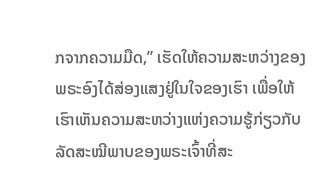ກຈາກຄວາມມືດ,” ເຮັດໃຫ້ຄວາມສະຫວ່າງຂອງພຣະອົງໄດ້ສ່ອງແສງຢູ່ໃນໃຈຂອງເຮົາ ເພື່ອໃຫ້ເຮົາເຫັນຄວາມສະຫວ່າງແຫ່ງຄວາມຮູ້ກ່ຽວກັບລັດສະໝີພາບຂອງພຣະເຈົ້າທີ່ສະ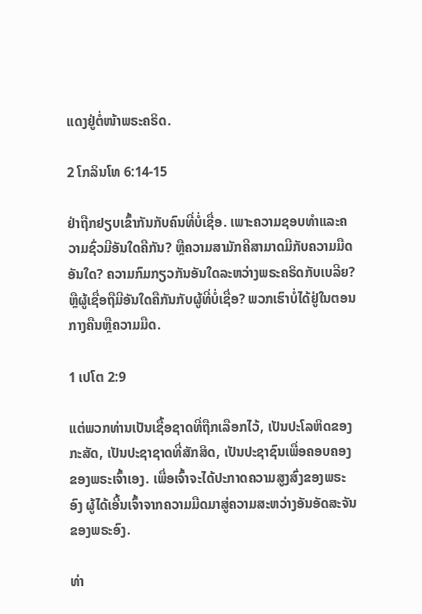ແດງຢູ່ຕໍ່ໜ້າພຣະຄຣິດ.

2 ໂກລິນໂທ 6:14-15

ຢ່າຖືກຢຽບເຂົ້າກັນກັບຄົນທີ່ບໍ່ເຊື່ອ. ເພາະຄວາມຊອບທຳແລະຄວາມຊົ່ວມີອັນໃດຄືກັນ? ຫຼືຄວາມສາມັກຄີສາມາດມີກັບຄວາມມືດອັນໃດ? ຄວາມກົມກຽວກັນອັນໃດລະຫວ່າງພຣະຄຣິດກັບເບລີຍ? ຫຼືຜູ້ເຊື່ອຖືມີອັນໃດຄືກັນກັບຜູ້ທີ່ບໍ່ເຊື່ອ? ພວກເຮົາບໍ່ໄດ້ຢູ່ໃນຕອນກາງຄືນຫຼືຄວາມມືດ.

1 ເປໂຕ 2:9

ແຕ່ພວກທ່ານເປັນເຊື້ອຊາດທີ່ຖືກເລືອກໄວ້, ເປັນປະໂລຫິດຂອງກະສັດ, ເປັນປະຊາຊາດທີ່ສັກສິດ, ເປັນປະຊາຊົນເພື່ອຄອບຄອງຂອງພຣະເຈົ້າເອງ. ເພື່ອເຈົ້າຈະໄດ້ປະກາດຄວາມສູງສົ່ງຂອງພຣະອົງ ຜູ້ໄດ້ເອີ້ນເຈົ້າຈາກຄວາມມືດມາສູ່ຄວາມສະຫວ່າງອັນອັດສະຈັນຂອງພຣະອົງ.

ທ່າ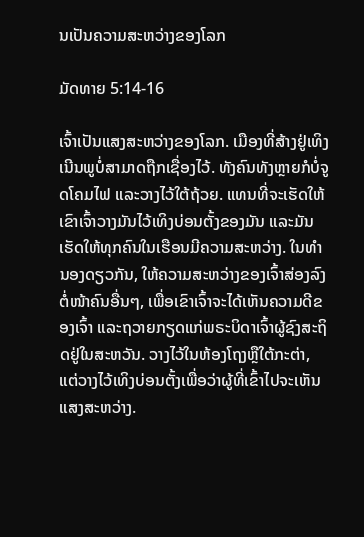ນເປັນຄວາມສະຫວ່າງຂອງໂລກ

ມັດທາຍ 5:14-16

ເຈົ້າເປັນແສງສະຫວ່າງຂອງໂລກ. ເມືອງທີ່ສ້າງຢູ່ເທິງເນີນພູບໍ່ສາມາດຖືກເຊື່ອງໄວ້. ທັງຄົນທັງຫຼາຍກໍບໍ່ຈູດໂຄມໄຟ ແລະວາງໄວ້ໃຕ້ຖ້ວຍ. ແທນທີ່ຈະເຮັດໃຫ້ເຂົາເຈົ້າວາງມັນໄວ້ເທິງບ່ອນຕັ້ງຂອງມັນ ແລະມັນເຮັດໃຫ້ທຸກຄົນໃນເຮືອນມີຄວາມສະຫວ່າງ. ໃນທຳນອງດຽວກັນ, ໃຫ້ຄວາມສະຫວ່າງຂອງເຈົ້າສ່ອງລົງຕໍ່ໜ້າຄົນອື່ນໆ, ເພື່ອເຂົາເຈົ້າຈະໄດ້ເຫັນຄວາມດີຂອງເຈົ້າ ແລະຖວາຍກຽດແກ່ພຣະບິດາເຈົ້າຜູ້ຊົງສະຖິດຢູ່ໃນສະຫວັນ. ວາງໄວ້ໃນຫ້ອງໂຖງຫຼືໃຕ້ກະຕ່າ, ແຕ່ວາງໄວ້ເທິງບ່ອນຕັ້ງເພື່ອວ່າຜູ້ທີ່ເຂົ້າໄປຈະເຫັນແສງສະຫວ່າງ.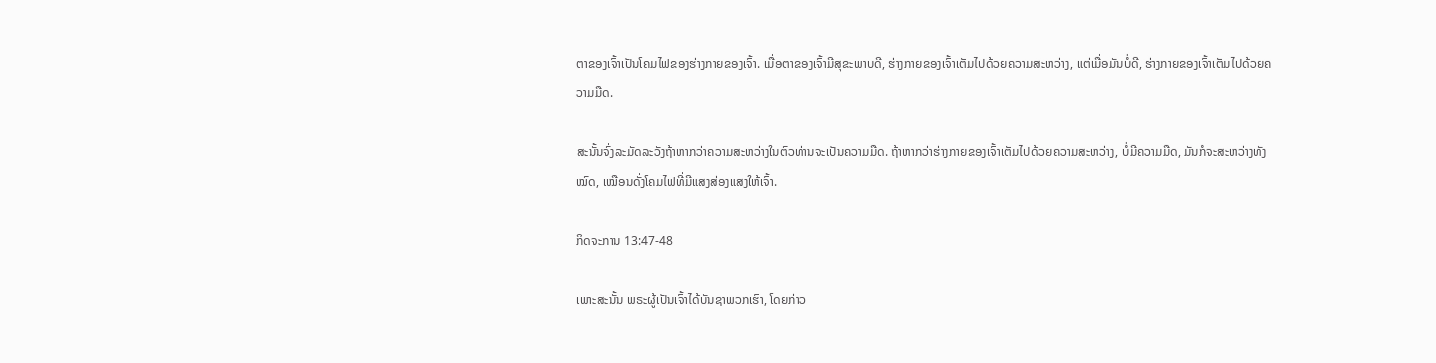ຕາຂອງເຈົ້າເປັນໂຄມໄຟຂອງຮ່າງກາຍຂອງເຈົ້າ. ເມື່ອຕາຂອງເຈົ້າມີສຸຂະພາບດີ, ຮ່າງກາຍຂອງເຈົ້າເຕັມໄປດ້ວຍຄວາມສະຫວ່າງ, ແຕ່ເມື່ອມັນບໍ່ດີ, ຮ່າງກາຍຂອງເຈົ້າເຕັມໄປດ້ວຍຄວາມມືດ.

ສະນັ້ນຈົ່ງລະມັດລະວັງຖ້າຫາກວ່າຄວາມສະຫວ່າງໃນຕົວທ່ານຈະເປັນຄວາມມືດ. ຖ້າຫາກວ່າຮ່າງກາຍຂອງເຈົ້າເຕັມໄປດ້ວຍຄວາມສະຫວ່າງ, ບໍ່ມີຄວາມມືດ, ມັນກໍຈະສະຫວ່າງທັງໝົດ, ເໝືອນດັ່ງໂຄມໄຟທີ່ມີແສງສ່ອງແສງໃຫ້ເຈົ້າ.

ກິດຈະການ 13:47-48

ເພາະສະນັ້ນ ພຣະຜູ້ເປັນເຈົ້າໄດ້ບັນຊາພວກເຮົາ, ໂດຍກ່າວ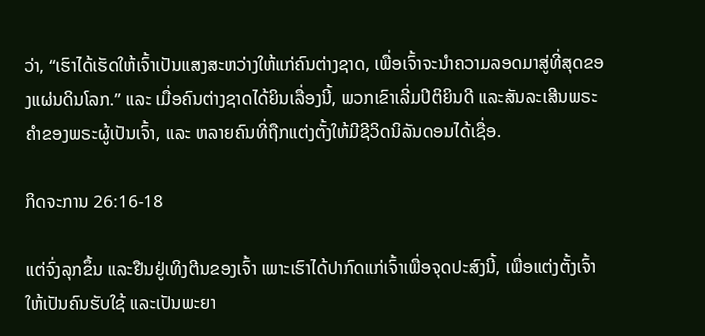ວ່າ, “ເຮົາໄດ້ເຮັດໃຫ້ເຈົ້າເປັນແສງສະຫວ່າງໃຫ້ແກ່ຄົນຕ່າງຊາດ, ເພື່ອເຈົ້າຈະນຳຄວາມລອດມາສູ່ທີ່ສຸດຂອງແຜ່ນດິນໂລກ.” ແລະ ເມື່ອຄົນຕ່າງຊາດໄດ້ຍິນເລື່ອງນີ້, ພວກເຂົາເລີ່ມປິຕິຍິນດີ ແລະສັນລະເສີນພຣະຄຳຂອງພຣະຜູ້ເປັນເຈົ້າ, ແລະ ຫລາຍຄົນທີ່ຖືກແຕ່ງຕັ້ງໃຫ້ມີຊີວິດນິລັນດອນໄດ້ເຊື່ອ.

ກິດຈະການ 26:16-18

ແຕ່ຈົ່ງລຸກຂຶ້ນ ແລະຢືນຢູ່ເທິງຕີນຂອງເຈົ້າ ເພາະເຮົາໄດ້ປາກົດແກ່ເຈົ້າເພື່ອຈຸດປະສົງນີ້, ເພື່ອແຕ່ງຕັ້ງເຈົ້າໃຫ້ເປັນຄົນຮັບໃຊ້ ແລະເປັນພະຍາ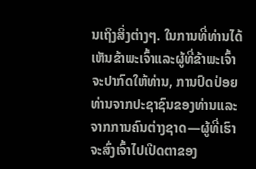ນເຖິງສິ່ງຕ່າງໆ. ໃນການທີ່ທ່ານໄດ້ເຫັນຂ້າພະເຈົ້າແລະຜູ້ທີ່ຂ້າພະເຈົ້າຈະປາກົດໃຫ້ທ່ານ, ການປົດປ່ອຍທ່ານຈາກປະຊາຊົນຂອງທ່ານແລະຈາກການຄົນຕ່າງຊາດ—ຜູ້ທີ່ເຮົາຈະສົ່ງເຈົ້າໄປເປີດຕາຂອງ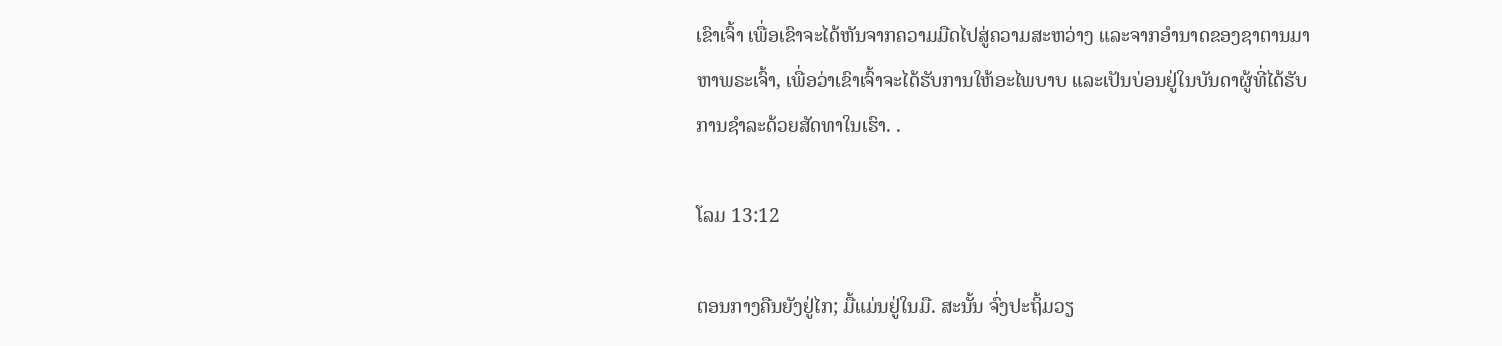ເຂົາເຈົ້າ ເພື່ອເຂົາຈະໄດ້ຫັນຈາກຄວາມມືດໄປສູ່ຄວາມສະຫວ່າງ ແລະຈາກອຳນາດຂອງຊາຕານມາຫາພຣະເຈົ້າ, ເພື່ອວ່າເຂົາເຈົ້າຈະໄດ້ຮັບການໃຫ້ອະໄພບາບ ແລະເປັນບ່ອນຢູ່ໃນບັນດາຜູ້ທີ່ໄດ້ຮັບການຊຳລະດ້ວຍສັດທາໃນເຮົາ. .

ໂລມ 13:12

ຕອນກາງຄືນຍັງຢູ່ໄກ; ມື້ແມ່ນຢູ່ໃນມື. ສະນັ້ນ ຈົ່ງປະຖິ້ມວຽ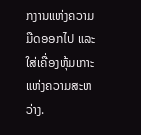ກງານແຫ່ງຄວາມມືດອອກໄປ ແລະໃສ່ເຄື່ອງຫຸ້ມເກາະແຫ່ງຄວາມສະຫວ່າງ.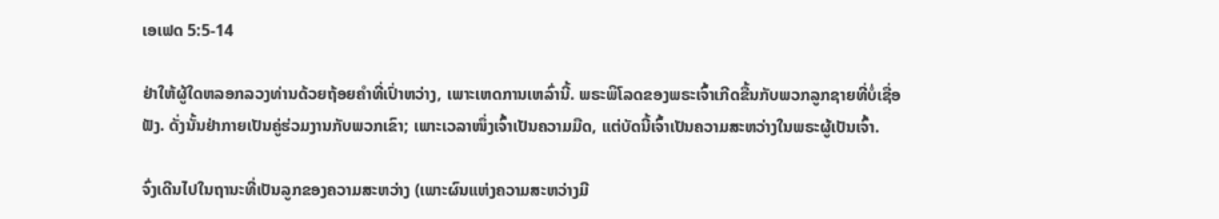ເອເຟດ 5:5-14

ຢ່າໃຫ້ຜູ້ໃດຫລອກລວງທ່ານດ້ວຍຖ້ອຍຄຳທີ່ເປົ່າຫວ່າງ, ເພາະເຫດການເຫລົ່ານີ້. ພຣະພິໂລດຂອງພຣະເຈົ້າເກີດຂື້ນກັບພວກລູກຊາຍທີ່ບໍ່ເຊື່ອຟັງ. ດັ່ງນັ້ນຢ່າກາຍເປັນຄູ່ຮ່ວມງານກັບພວກເຂົາ; ເພາະເວລາໜຶ່ງເຈົ້າເປັນຄວາມມືດ, ແຕ່ບັດນີ້ເຈົ້າເປັນຄວາມສະຫວ່າງໃນພຣະຜູ້ເປັນເຈົ້າ.

ຈົ່ງເດີນໄປໃນຖານະທີ່ເປັນລູກຂອງຄວາມສະຫວ່າງ (ເພາະຜົນແຫ່ງຄວາມສະຫວ່າງມີ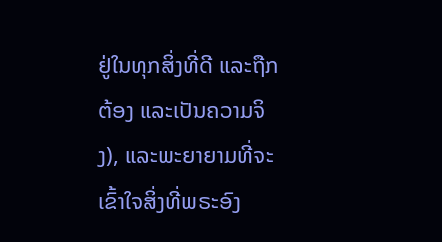ຢູ່ໃນທຸກສິ່ງທີ່ດີ ແລະຖືກຕ້ອງ ແລະເປັນຄວາມຈິງ), ແລະພະຍາຍາມທີ່ຈະເຂົ້າໃຈສິ່ງທີ່ພຣະອົງ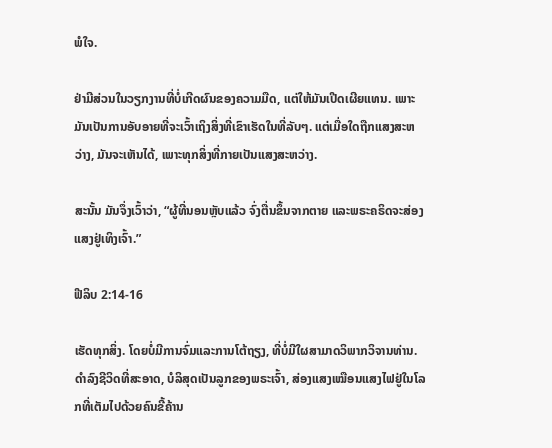ພໍໃຈ.

ຢ່າມີສ່ວນໃນວຽກງານທີ່ບໍ່ເກີດຜົນຂອງຄວາມມືດ, ແຕ່ໃຫ້ມັນເປີດເຜີຍແທນ. ເພາະມັນເປັນການອັບອາຍທີ່ຈະເວົ້າເຖິງສິ່ງທີ່ເຂົາເຮັດໃນທີ່ລັບໆ. ແຕ່ເມື່ອໃດຖືກແສງສະຫວ່າງ, ມັນຈະເຫັນໄດ້, ເພາະທຸກສິ່ງທີ່ກາຍເປັນແສງສະຫວ່າງ.

ສະນັ້ນ ມັນຈຶ່ງເວົ້າວ່າ, “ຜູ້ທີ່ນອນຫຼັບແລ້ວ ຈົ່ງຕື່ນຂຶ້ນຈາກຕາຍ ແລະພຣະຄຣິດຈະສ່ອງແສງຢູ່ເທິງເຈົ້າ.”

ຟີລິບ 2:14-16

ເຮັດທຸກສິ່ງ. ໂດຍບໍ່ມີການຈົ່ມແລະການໂຕ້ຖຽງ, ທີ່ບໍ່ມີໃຜສາມາດວິພາກວິຈານທ່ານ. ດຳລົງຊີວິດທີ່ສະອາດ, ບໍລິສຸດເປັນລູກຂອງພຣະເຈົ້າ, ສ່ອງແສງເໝືອນແສງໄຟຢູ່ໃນໂລກທີ່ເຕັມໄປດ້ວຍຄົນຂີ້ຄ້ານ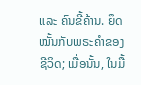ແລະ ຄົນຂີ້ຄ້ານ. ຍຶດໝັ້ນກັບພຣະຄໍາຂອງຊີວິດ; ເມື່ອນັ້ນ, ໃນມື້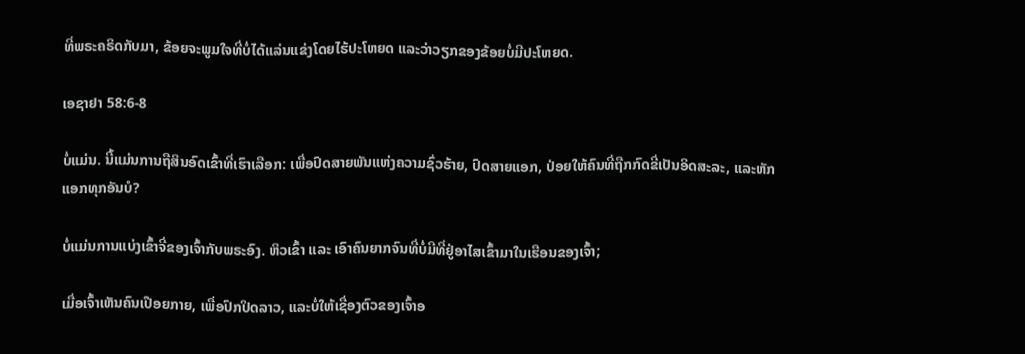ທີ່ພຣະຄຣິດກັບມາ, ຂ້ອຍຈະພູມໃຈທີ່ບໍ່ໄດ້ແລ່ນແຂ່ງໂດຍໄຮ້ປະໂຫຍດ ແລະວ່າວຽກຂອງຂ້ອຍບໍ່ມີປະໂຫຍດ.

ເອຊາຢາ 58:6-8

ບໍ່ແມ່ນ. ນີ້ແມ່ນການຖືສິນອົດເຂົ້າທີ່ເຮົາເລືອກ: ເພື່ອປົດສາຍພັນແຫ່ງຄວາມຊົ່ວຮ້າຍ, ປົດສາຍແອກ, ປ່ອຍໃຫ້ຄົນທີ່ຖືກກົດຂີ່ເປັນອິດສະລະ, ແລະຫັກແອກທຸກອັນບໍ?

ບໍ່ແມ່ນການແບ່ງເຂົ້າຈີ່ຂອງເຈົ້າກັບພຣະອົງ. ຫິວເຂົ້າ ແລະ ເອົາຄົນຍາກຈົນທີ່ບໍ່ມີທີ່ຢູ່ອາໄສເຂົ້າມາໃນເຮືອນຂອງເຈົ້າ;

ເມື່ອເຈົ້າເຫັນຄົນເປືອຍກາຍ, ເພື່ອປົກປິດລາວ, ແລະບໍ່ໃຫ້ເຊື່ອງຕົວຂອງເຈົ້າອ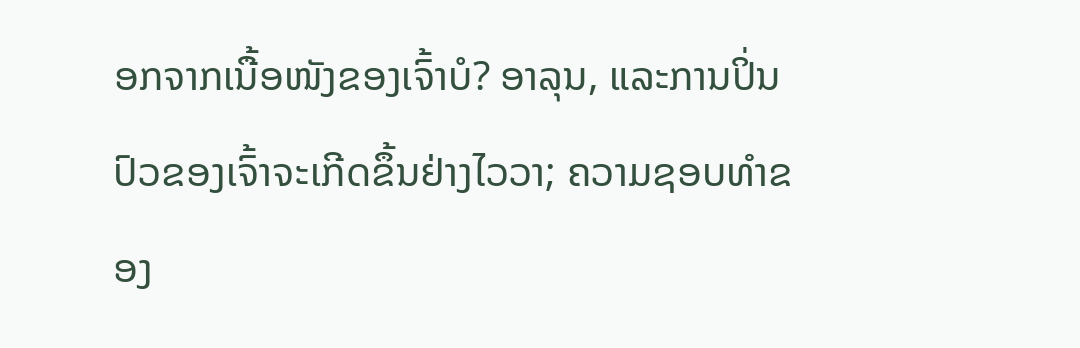ອກຈາກເນື້ອໜັງຂອງເຈົ້າບໍ? ອາລຸນ, ແລະການປິ່ນປົວຂອງເຈົ້າຈະເກີດຂຶ້ນຢ່າງໄວວາ; ຄວາມຊອບທໍາຂອງ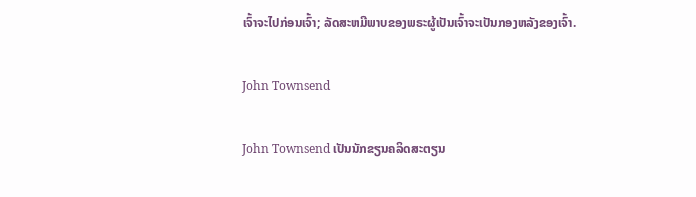ເຈົ້າຈະໄປກ່ອນເຈົ້າ; ລັດສະຫມີພາບຂອງພຣະຜູ້ເປັນເຈົ້າຈະເປັນກອງຫລັງຂອງເຈົ້າ.

John Townsend

John Townsend ເປັນນັກຂຽນຄລິດສະຕຽນ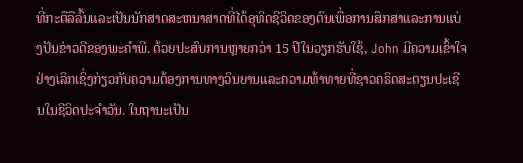ທີ່ກະຕືລືລົ້ນແລະເປັນນັກສາດສະຫນາສາດທີ່ໄດ້ອຸທິດຊີວິດຂອງຕົນເພື່ອການສຶກສາແລະການແບ່ງປັນຂ່າວດີຂອງພະຄໍາພີ. ດ້ວຍປະສົບການຫຼາຍກວ່າ 15 ປີໃນວຽກຮັບໃຊ້, John ມີຄວາມເຂົ້າໃຈຢ່າງເລິກເຊິ່ງກ່ຽວກັບຄວາມຕ້ອງການທາງວິນຍານແລະຄວາມທ້າທາຍທີ່ຊາວຄຣິດສະຕຽນປະເຊີນໃນຊີວິດປະຈໍາວັນ. ໃນຖານະເປັນ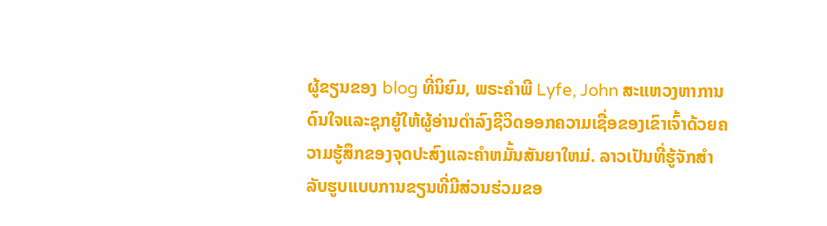ຜູ້ຂຽນຂອງ blog ທີ່ນິຍົມ, ພຣະຄໍາພີ Lyfe, John ສະແຫວງຫາການດົນໃຈແລະຊຸກຍູ້ໃຫ້ຜູ້ອ່ານດໍາລົງຊີວິດອອກຄວາມເຊື່ອຂອງເຂົາເຈົ້າດ້ວຍຄວາມຮູ້ສຶກຂອງຈຸດປະສົງແລະຄໍາຫມັ້ນສັນຍາໃຫມ່. ລາວເປັນທີ່ຮູ້ຈັກສໍາລັບຮູບແບບການຂຽນທີ່ມີສ່ວນຮ່ວມຂອ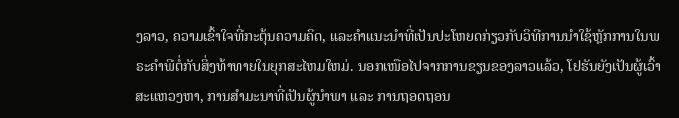ງລາວ, ຄວາມເຂົ້າໃຈທີ່ກະຕຸ້ນຄວາມຄິດ, ແລະຄໍາແນະນໍາທີ່ເປັນປະໂຫຍດກ່ຽວກັບວິທີການນໍາໃຊ້ຫຼັກການໃນພຣະຄໍາພີຕໍ່ກັບສິ່ງທ້າທາຍໃນຍຸກສະໄຫມໃຫມ່. ນອກເໜືອໄປຈາກການຂຽນຂອງລາວແລ້ວ, ໂຢຮັນຍັງເປັນຜູ້ເວົ້າສະແຫວງຫາ, ການສຳມະນາທີ່ເປັນຜູ້ນຳພາ ແລະ ການຖອດຖອນ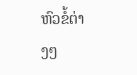ຫົວຂໍ້ຕ່າງໆ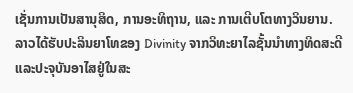ເຊັ່ນການເປັນສານຸສິດ, ການອະທິຖານ, ແລະ ການເຕີບໂຕທາງວິນຍານ. ລາວໄດ້ຮັບປະລິນຍາໂທຂອງ Divinity ຈາກວິທະຍາໄລຊັ້ນນໍາທາງທິດສະດີແລະປະຈຸບັນອາໄສຢູ່ໃນສະ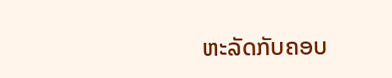ຫະລັດກັບຄອບ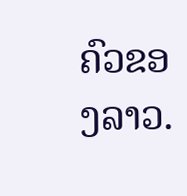ຄົວຂອງລາວ.